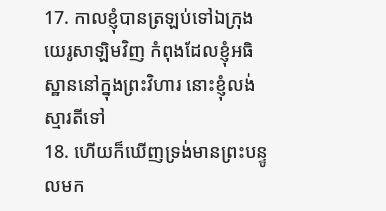17. កាលខ្ញុំបានត្រឡប់ទៅឯក្រុងយេរូសាឡិមវិញ កំពុងដែលខ្ញុំអធិស្ឋាននៅក្នុងព្រះវិហារ នោះខ្ញុំលង់ស្មារតីទៅ
18. ហើយក៏ឃើញទ្រង់មានព្រះបន្ទូលមក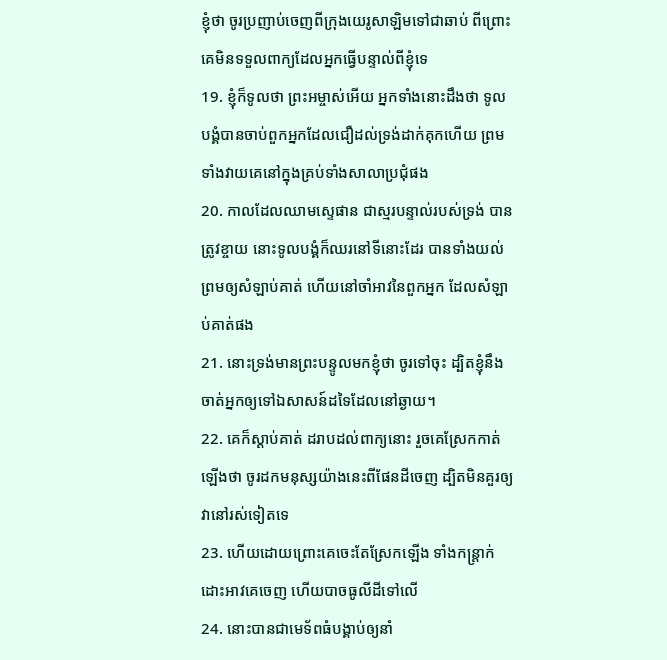ខ្ញុំថា ចូរប្រញាប់ចេញពីក្រុងយេរូសាឡិមទៅជាឆាប់ ពីព្រោះគេមិនទទួលពាក្យដែលអ្នកធ្វើបន្ទាល់ពីខ្ញុំទេ
19. ខ្ញុំក៏ទូលថា ព្រះអម្ចាស់អើយ អ្នកទាំងនោះដឹងថា ទូលបង្គំបានចាប់ពួកអ្នកដែលជឿដល់ទ្រង់ដាក់គុកហើយ ព្រមទាំងវាយគេនៅក្នុងគ្រប់ទាំងសាលាប្រជុំផង
20. កាលដែលឈាមស្ទេផាន ជាស្មរបន្ទាល់របស់ទ្រង់ បានត្រូវខ្ចាយ នោះទូលបង្គំក៏ឈរនៅទីនោះដែរ បានទាំងយល់ព្រមឲ្យសំឡាប់គាត់ ហើយនៅចាំអាវនៃពួកអ្នក ដែលសំឡាប់គាត់ផង
21. នោះទ្រង់មានព្រះបន្ទូលមកខ្ញុំថា ចូរទៅចុះ ដ្បិតខ្ញុំនឹងចាត់អ្នកឲ្យទៅឯសាសន៍ដទៃដែលនៅឆ្ងាយ។
22. គេក៏ស្តាប់គាត់ ដរាបដល់ពាក្យនោះ រួចគេស្រែកកាត់ឡើងថា ចូរដកមនុស្សយ៉ាងនេះពីផែនដីចេញ ដ្បិតមិនគួរឲ្យវានៅរស់ទៀតទេ
23. ហើយដោយព្រោះគេចេះតែស្រែកឡើង ទាំងកន្ត្រាក់ដោះអាវគេចេញ ហើយបាចធូលីដីទៅលើ
24. នោះបានជាមេទ័ពធំបង្គាប់ឲ្យនាំ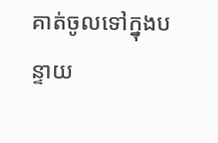គាត់ចូលទៅក្នុងបន្ទាយ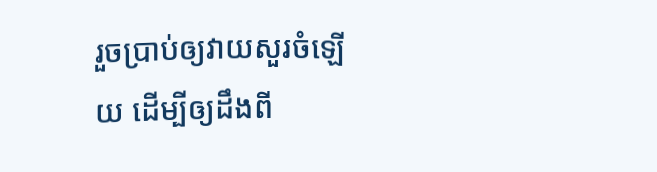រួចប្រាប់ឲ្យវាយសួរចំឡើយ ដើម្បីឲ្យដឹងពី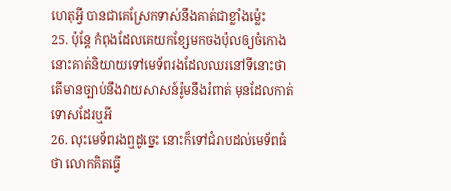ហេតុអ្វី បានជាគេស្រែកទាស់នឹងគាត់ជាខ្លាំងម៉្លេះ
25. ប៉ុន្តែ កំពុងដែលគេយកខ្សែមកចងប៉ុលឲ្យចំកោង នោះគាត់និយាយទៅមេទ័ពរងដែលឈរនៅទីនោះថា តើមានច្បាប់នឹងវាយសាសន៍រ៉ូមនឹងរំពាត់ មុនដែលកាត់ទោសដែរឬអី
26. លុះមេទ័ពរងឮដូច្នេះ នោះក៏ទៅជំរាបដល់មេទ័ពធំថា លោកគិតធ្វើ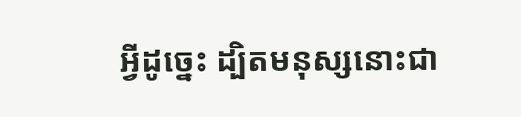អ្វីដូច្នេះ ដ្បិតមនុស្សនោះជា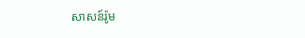សាសន៍រ៉ូម